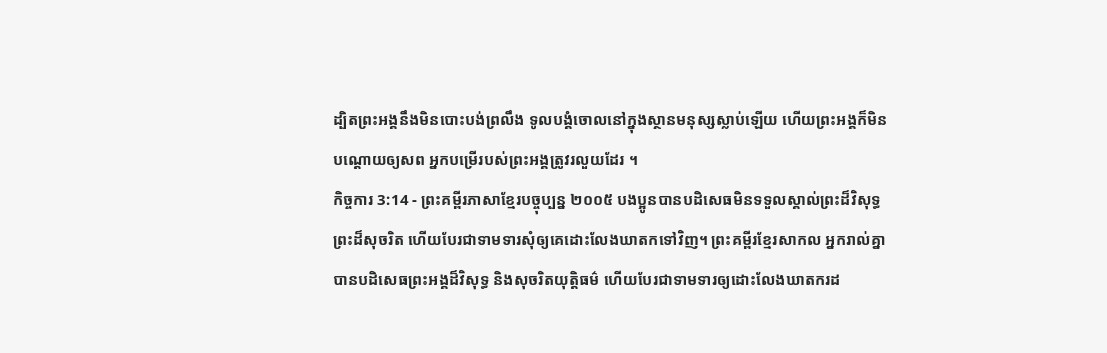ដ្បិតព្រះអង្គនឹងមិនបោះបង់ព្រលឹង ទូលបង្គំចោលនៅក្នុងស្ថានមនុស្សស្លាប់ឡើយ ហើយព្រះអង្គក៏មិនបណ្តោយឲ្យសព អ្នកបម្រើរបស់ព្រះអង្គត្រូវរលួយដែរ ។
កិច្ចការ 3:14 - ព្រះគម្ពីរភាសាខ្មែរបច្ចុប្បន្ន ២០០៥ បងប្អូនបានបដិសេធមិនទទួលស្គាល់ព្រះដ៏វិសុទ្ធ ព្រះដ៏សុចរិត ហើយបែរជាទាមទារសុំឲ្យគេដោះលែងឃាតកទៅវិញ។ ព្រះគម្ពីរខ្មែរសាកល អ្នករាល់គ្នាបានបដិសេធព្រះអង្គដ៏វិសុទ្ធ និងសុចរិតយុត្តិធម៌ ហើយបែរជាទាមទារឲ្យដោះលែងឃាតករដ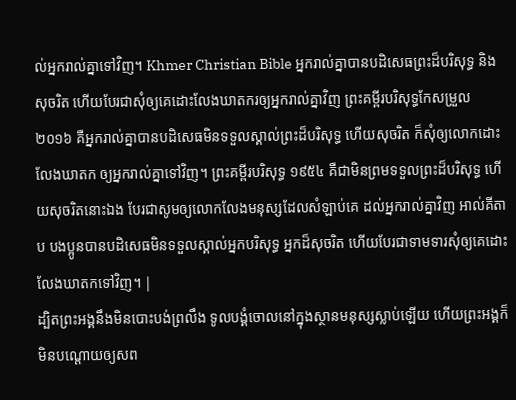ល់អ្នករាល់គ្នាទៅវិញ។ Khmer Christian Bible អ្នករាល់គ្នាបានបដិសេធព្រះដ៏បរិសុទ្ធ និងសុចរិត ហើយបែរជាសុំឲ្យគេដោះលែងឃាតករឲ្យអ្នករាល់គ្នាវិញ ព្រះគម្ពីរបរិសុទ្ធកែសម្រួល ២០១៦ គឺអ្នករាល់គ្នាបានបដិសេធមិនទទួលស្គាល់ព្រះដ៏បរិសុទ្ធ ហើយសុចរិត ក៏សុំឲ្យលោកដោះលែងឃាតក ឲ្យអ្នករាល់គ្នាទៅវិញ។ ព្រះគម្ពីរបរិសុទ្ធ ១៩៥៤ គឺជាមិនព្រមទទួលព្រះដ៏បរិសុទ្ធ ហើយសុចរិតនោះឯង បែរជាសូមឲ្យលោកលែងមនុស្សដែលសំឡាប់គេ ដល់អ្នករាល់គ្នាវិញ អាល់គីតាប បងប្អូនបានបដិសេធមិនទទួលស្គាល់អ្នកបរិសុទ្ធ អ្នកដ៏សុចរិត ហើយបែរជាទាមទារសុំឲ្យគេដោះលែងឃាតកទៅវិញ។ |
ដ្បិតព្រះអង្គនឹងមិនបោះបង់ព្រលឹង ទូលបង្គំចោលនៅក្នុងស្ថានមនុស្សស្លាប់ឡើយ ហើយព្រះអង្គក៏មិនបណ្តោយឲ្យសព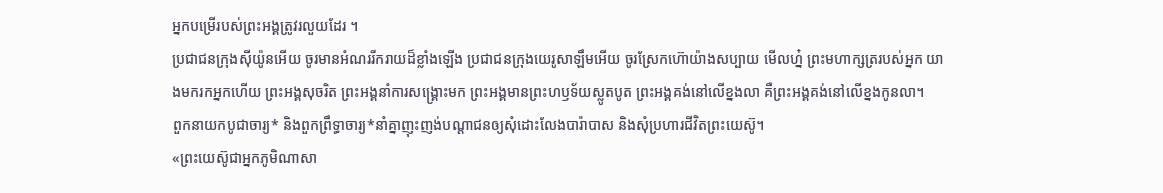អ្នកបម្រើរបស់ព្រះអង្គត្រូវរលួយដែរ ។
ប្រជាជនក្រុងស៊ីយ៉ូនអើយ ចូរមានអំណររីករាយដ៏ខ្លាំងឡើង ប្រជាជនក្រុងយេរូសាឡឹមអើយ ចូរស្រែកហ៊ោយ៉ាងសប្បាយ មើលហ្ន៎ ព្រះមហាក្សត្ររបស់អ្នក យាងមករកអ្នកហើយ ព្រះអង្គសុចរិត ព្រះអង្គនាំការសង្គ្រោះមក ព្រះអង្គមានព្រះហឫទ័យស្លូតបូត ព្រះអង្គគង់នៅលើខ្នងលា គឺព្រះអង្គគង់នៅលើខ្នងកូនលា។
ពួកនាយកបូជាចារ្យ* និងពួកព្រឹទ្ធាចារ្យ*នាំគ្នាញុះញង់បណ្ដាជនឲ្យសុំដោះលែងបារ៉ាបាស និងសុំប្រហារជីវិតព្រះយេស៊ូ។
«ព្រះយេស៊ូជាអ្នកភូមិណាសា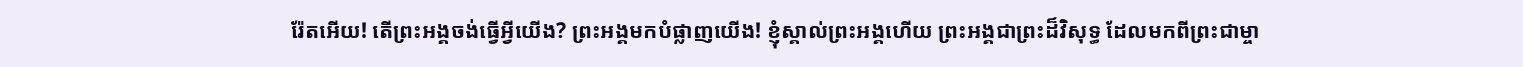រ៉ែតអើយ! តើព្រះអង្គចង់ធ្វើអ្វីយើង? ព្រះអង្គមកបំផ្លាញយើង! ខ្ញុំស្គាល់ព្រះអង្គហើយ ព្រះអង្គជាព្រះដ៏វិសុទ្ធ ដែលមកពីព្រះជាម្ចា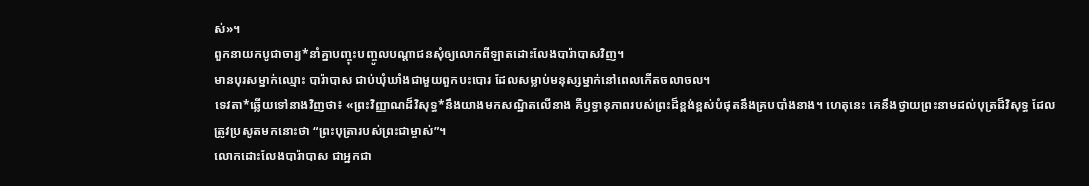ស់»។
ពួកនាយកបូជាចារ្យ*នាំគ្នាបញ្ចុះបញ្ចូលបណ្ដាជនសុំឲ្យលោកពីឡាតដោះលែងបារ៉ាបាសវិញ។
មានបុរសម្នាក់ឈ្មោះ បារ៉ាបាស ជាប់ឃុំឃាំងជាមួយពួកបះបោរ ដែលសម្លាប់មនុស្សម្នាក់នៅពេលកើតចលាចល។
ទេវតា*ឆ្លើយទៅនាងវិញថា៖ «ព្រះវិញ្ញាណដ៏វិសុទ្ធ*នឹងយាងមកសណ្ឋិតលើនាង គឺឫទ្ធានុភាពរបស់ព្រះដ៏ខ្ពង់ខ្ពស់បំផុតនឹងគ្របបាំងនាង។ ហេតុនេះ គេនឹងថ្វាយព្រះនាមដល់បុត្រដ៏វិសុទ្ធ ដែលត្រូវប្រសូតមកនោះថា “ព្រះបុត្រារបស់ព្រះជាម្ចាស់”។
លោកដោះលែងបារ៉ាបាស ជាអ្នកជា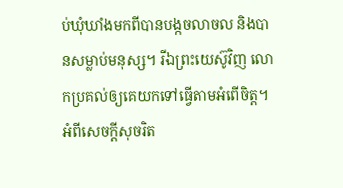ប់ឃុំឃាំងមកពីបានបង្កចលាចល និងបានសម្លាប់មនុស្ស។ រីឯព្រះយេស៊ូវិញ លោកប្រគល់ឲ្យគេយកទៅធ្វើតាមអំពើចិត្ត។
អំពីសេចក្ដីសុចរិត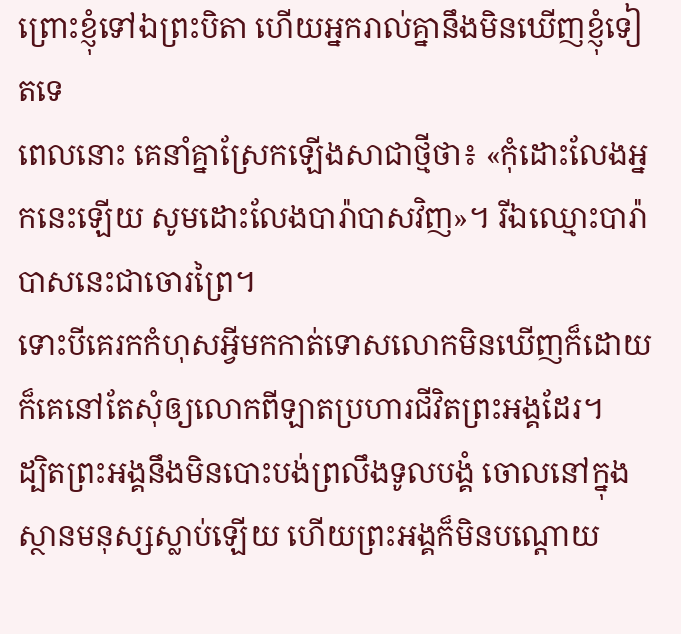ព្រោះខ្ញុំទៅឯព្រះបិតា ហើយអ្នករាល់គ្នានឹងមិនឃើញខ្ញុំទៀតទេ
ពេលនោះ គេនាំគ្នាស្រែកឡើងសាជាថ្មីថា៖ «កុំដោះលែងអ្នកនេះឡើយ សូមដោះលែងបារ៉ាបាសវិញ»។ រីឯឈ្មោះបារ៉ាបាសនេះជាចោរព្រៃ។
ទោះបីគេរកកំហុសអ្វីមកកាត់ទោសលោកមិនឃើញក៏ដោយ ក៏គេនៅតែសុំឲ្យលោកពីឡាតប្រហារជីវិតព្រះអង្គដែរ។
ដ្បិតព្រះអង្គនឹងមិនបោះបង់ព្រលឹងទូលបង្គំ ចោលនៅក្នុងស្ថានមនុស្សស្លាប់ឡើយ ហើយព្រះអង្គក៏មិនបណ្ដោយ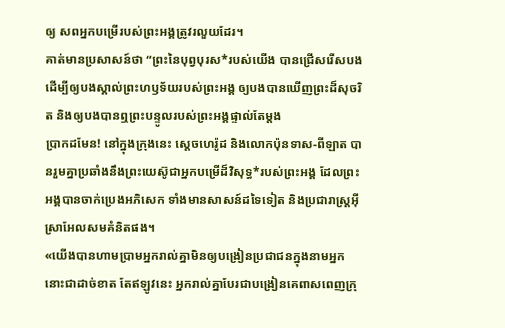ឲ្យ សពអ្នកបម្រើរបស់ព្រះអង្គត្រូវរលួយដែរ។
គាត់មានប្រសាសន៍ថា “ព្រះនៃបុព្វបុរស*របស់យើង បានជ្រើសរើសបង ដើម្បីឲ្យបងស្គាល់ព្រះហឫទ័យរបស់ព្រះអង្គ ឲ្យបងបានឃើញព្រះដ៏សុចរិត និងឲ្យបងបានឮព្រះបន្ទូលរបស់ព្រះអង្គផ្ទាល់តែម្ដង
ប្រាកដមែន! នៅក្នុងក្រុងនេះ ស្ដេចហេរ៉ូដ និងលោកប៉ុនទាស-ពីឡាត បានរួមគ្នាប្រឆាំងនឹងព្រះយេស៊ូជាអ្នកបម្រើដ៏វិសុទ្ធ*របស់ព្រះអង្គ ដែលព្រះអង្គបានចាក់ប្រេងអភិសេក ទាំងមានសាសន៍ដទៃទៀត និងប្រជារាស្ត្រអ៊ីស្រាអែលសមគំនិតផង។
«យើងបានហាមប្រាមអ្នករាល់គ្នាមិនឲ្យបង្រៀនប្រជាជនក្នុងនាមអ្នកនោះជាដាច់ខាត តែឥឡូវនេះ អ្នករាល់គ្នាបែរជាបង្រៀនគេពាសពេញក្រុ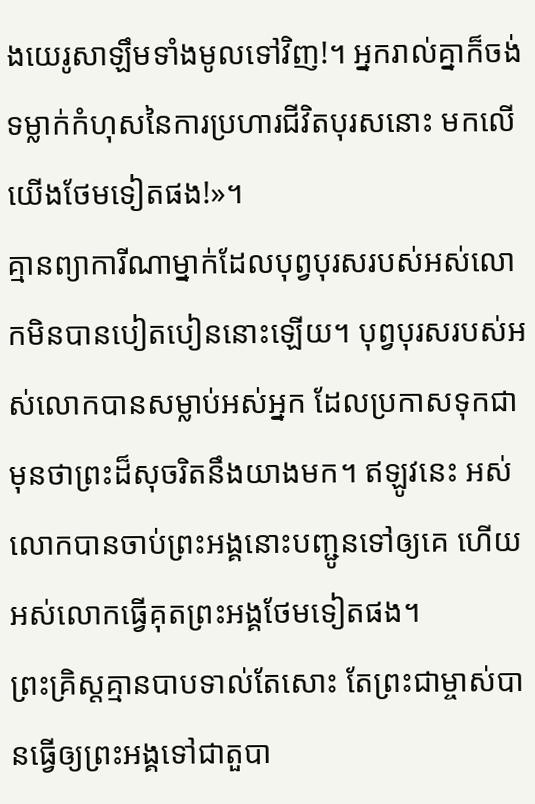ងយេរូសាឡឹមទាំងមូលទៅវិញ!។ អ្នករាល់គ្នាក៏ចង់ទម្លាក់កំហុសនៃការប្រហារជីវិតបុរសនោះ មកលើយើងថែមទៀតផង!»។
គ្មានព្យាការីណាម្នាក់ដែលបុព្វបុរសរបស់អស់លោកមិនបានបៀតបៀននោះឡើយ។ បុព្វបុរសរបស់អស់លោកបានសម្លាប់អស់អ្នក ដែលប្រកាសទុកជាមុនថាព្រះដ៏សុចរិតនឹងយាងមក។ ឥឡូវនេះ អស់លោកបានចាប់ព្រះអង្គនោះបញ្ជូនទៅឲ្យគេ ហើយអស់លោកធ្វើគុតព្រះអង្គថែមទៀតផង។
ព្រះគ្រិស្តគ្មានបាបទាល់តែសោះ តែព្រះជាម្ចាស់បានធ្វើឲ្យព្រះអង្គទៅជាតួបា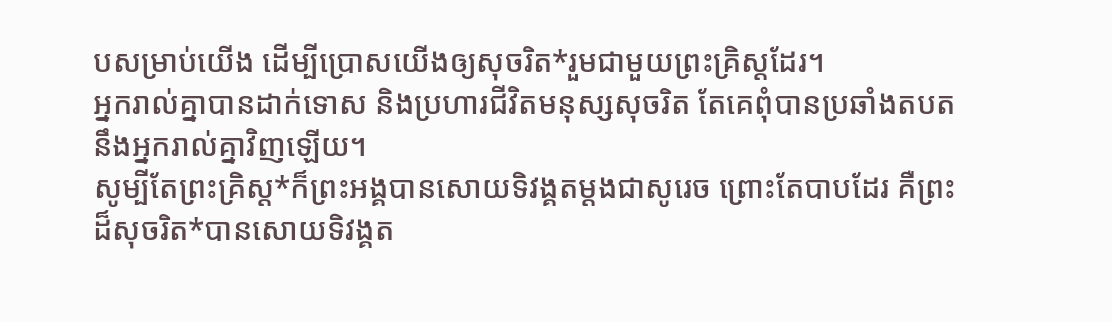បសម្រាប់យើង ដើម្បីប្រោសយើងឲ្យសុចរិត*រួមជាមួយព្រះគ្រិស្តដែរ។
អ្នករាល់គ្នាបានដាក់ទោស និងប្រហារជីវិតមនុស្សសុចរិត តែគេពុំបានប្រឆាំងតបតនឹងអ្នករាល់គ្នាវិញឡើយ។
សូម្បីតែព្រះគ្រិស្ត*ក៏ព្រះអង្គបានសោយទិវង្គតម្ដងជាសូរេច ព្រោះតែបាបដែរ គឺព្រះដ៏សុចរិត*បានសោយទិវង្គត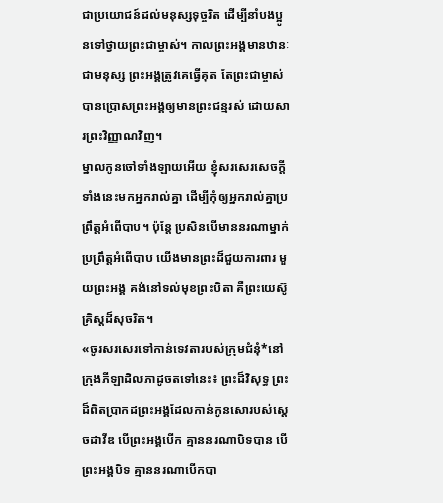ជាប្រយោជន៍ដល់មនុស្សទុច្ចរិត ដើម្បីនាំបងប្អូនទៅថ្វាយព្រះជាម្ចាស់។ កាលព្រះអង្គមានឋានៈជាមនុស្ស ព្រះអង្គត្រូវគេធ្វើគុត តែព្រះជាម្ចាស់បានប្រោសព្រះអង្គឲ្យមានព្រះជន្មរស់ ដោយសារព្រះវិញ្ញាណវិញ។
ម្នាលកូនចៅទាំងឡាយអើយ ខ្ញុំសរសេរសេចក្ដីទាំងនេះមកអ្នករាល់គ្នា ដើម្បីកុំឲ្យអ្នករាល់គ្នាប្រព្រឹត្តអំពើបាប។ ប៉ុន្តែ ប្រសិនបើមាននរណាម្នាក់ប្រព្រឹត្តអំពើបាប យើងមានព្រះដ៏ជួយការពារ មួយព្រះអង្គ គង់នៅទល់មុខព្រះបិតា គឺព្រះយេស៊ូគ្រិស្តដ៏សុចរិត។
«ចូរសរសេរទៅកាន់ទេវតារបស់ក្រុមជំនុំ*នៅក្រុងភីឡាដិលភាដូចតទៅនេះ៖ ព្រះដ៏វិសុទ្ធ ព្រះដ៏ពិតប្រាកដព្រះអង្គដែលកាន់កូនសោរបស់ស្ដេចដាវីឌ បើព្រះអង្គបើក គ្មាននរណាបិទបាន បើព្រះអង្គបិទ គ្មាននរណាបើកបា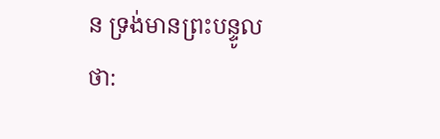ន ទ្រង់មានព្រះបន្ទូលថា: